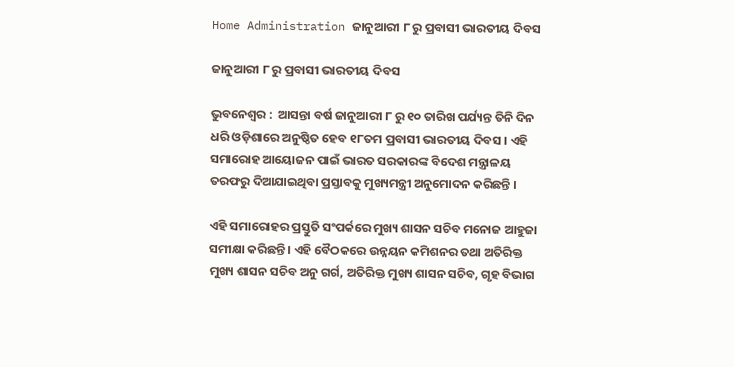Home Administration ଜାନୁଆରୀ ୮ ରୁ ପ୍ରବାସୀ ଭାରତୀୟ ଦିବସ

ଜାନୁଆରୀ ୮ ରୁ ପ୍ରବାସୀ ଭାରତୀୟ ଦିବସ

ଭୁବନେଶ୍ୱର :  ଆସନ୍ତା ବର୍ଷ ଜାନୁଆରୀ ୮ ରୁ ୧୦ ତାରିଖ ପର୍ଯ୍ୟନ୍ତ ତିନି ଦିନ ଧରି ଓଡ଼ିଶାରେ ଅନୁଷ୍ଠିତ ହେବ ୧୮ତମ ପ୍ରବାସୀ ଭାରତୀୟ ଦିବସ । ଏହି ସମାରୋହ ଆୟୋଜନ ପାଇଁ ଭାରତ ସରକାରଙ୍କ ବିଦେଶ ମନ୍ତ୍ରାଳୟ ତରଫରୁ ଦିଆଯାଇଥିବା ପ୍ରସ୍ତାବକୁ ମୁଖ୍ୟମନ୍ତ୍ରୀ ଅନୁମୋଦନ କରିଛନ୍ତି ।

ଏହି ସମାରୋହର ପ୍ରସ୍ତୁତି ସଂପର୍କରେ ମୁଖ୍ୟ ଶାସନ ସଚିବ ମନୋଜ ଆହୁଜା ସମୀକ୍ଷା କରିଛନ୍ତି । ଏହି ବୈଠକରେ ଉନ୍ନୟନ କମିଶନର ତଥା ଅତିରିକ୍ତ ମୁଖ୍ୟ ଶାସନ ସଚିବ ଅନୁ ଗର୍ଗ, ଅତିରିକ୍ତ ମୁଖ୍ୟ ଶାସନ ସଚିବ, ଗୃହ ବିଭାଗ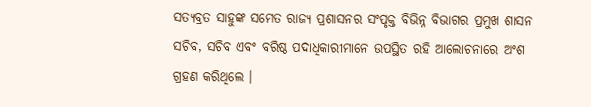ସତ୍ୟବ୍ରତ ସାହୁଙ୍କ ସମେତ ରାଜ୍ୟ ପ୍ରଶାସନର ସଂପୃକ୍ତ ବିଭିନ୍ନ ବିଭାଗର ପ୍ରମୁଖ ଶାସନ ସଚିବ, ସଚିବ ଏବଂ ବରିଷ୍ଠ ପଦାଧିକାରୀମାନେ ଉପସ୍ଥିତ ରହି ଆଲୋଚନାରେ ଅଂଶ ଗ୍ରହଣ କରିଥିଲେ ।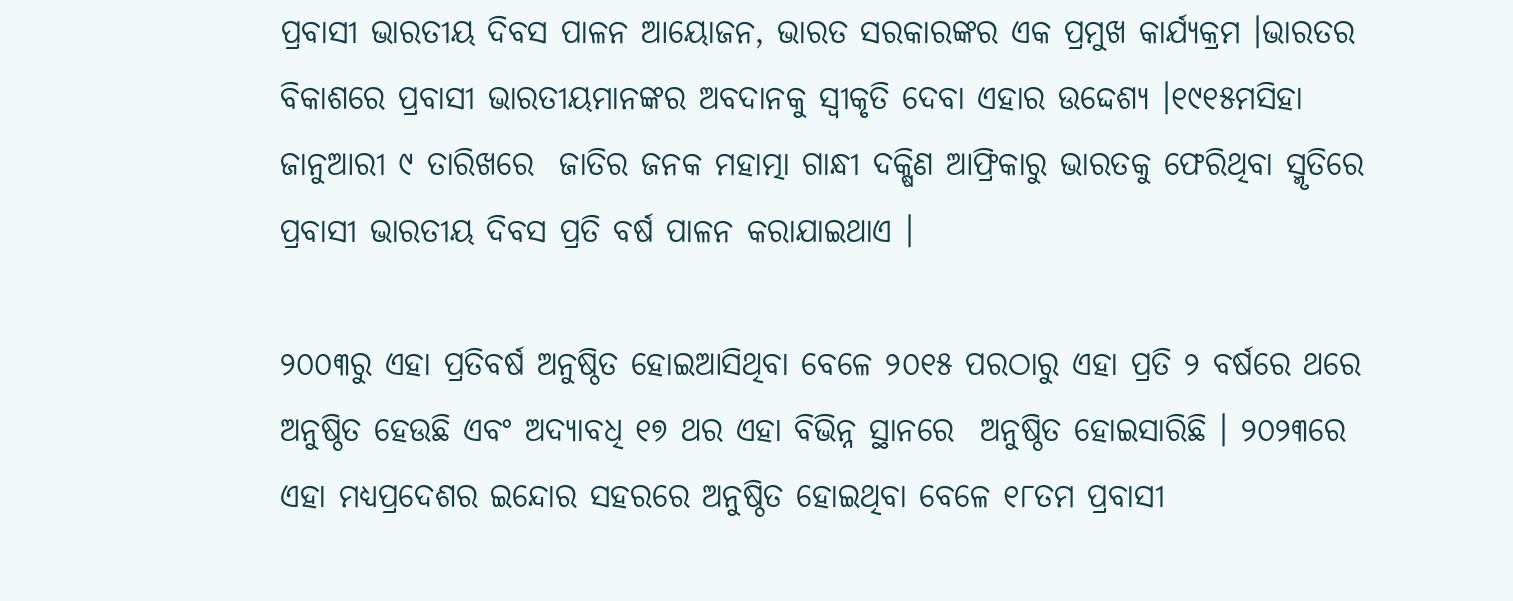ପ୍ରବାସୀ ଭାରତୀୟ ଦିବସ ପାଳନ ଆୟୋଜନ, ଭାରତ ସରକାରଙ୍କର ଏକ ପ୍ରମୁଖ କାର୍ଯ୍ୟକ୍ରମ ।ଭାରତର ବିକାଶରେ ପ୍ରବାସୀ ଭାରତୀୟମାନଙ୍କର ଅବଦାନକୁ ସ୍ୱୀକୃତି ଦେବା ଏହାର ଉଦ୍ଦେଶ୍ୟ ।୧୯୧୫ମସିହା ଜାନୁଆରୀ ୯ ତାରିଖରେ  ଜାତିର ଜନକ ମହାତ୍ମା ଗାନ୍ଧୀ ଦକ୍ଷିଣ ଆଫ୍ରିକାରୁ ଭାରତକୁ ଫେରିଥିବା ସ୍ମୃତିରେ  ପ୍ରବାସୀ ଭାରତୀୟ ଦିବସ ପ୍ରତି ବର୍ଷ ପାଳନ କରାଯାଇଥାଏ ।

୨୦୦୩ରୁ ଏହା ପ୍ରତିବର୍ଷ ଅନୁଷ୍ଠିତ ହୋଇଆସିଥିବା ବେଳେ ୨୦୧୫ ପରଠାରୁ ଏହା ପ୍ରତି ୨ ବର୍ଷରେ ଥରେ ଅନୁଷ୍ଠିତ ହେଉଛି ଏବଂ ଅଦ୍ୟାବଧି ୧୭ ଥର ଏହା ବିଭିନ୍ନ ସ୍ଥାନରେ  ଅନୁଷ୍ଠିତ ହୋଇସାରିଛି । ୨୦୨୩ରେ ଏହା ମଧ୍ୟପ୍ରଦେଶର ଇନ୍ଦୋର ସହରରେ ଅନୁଷ୍ଠିତ ହୋଇଥିବା ବେଳେ ୧୮ତମ ପ୍ରବାସୀ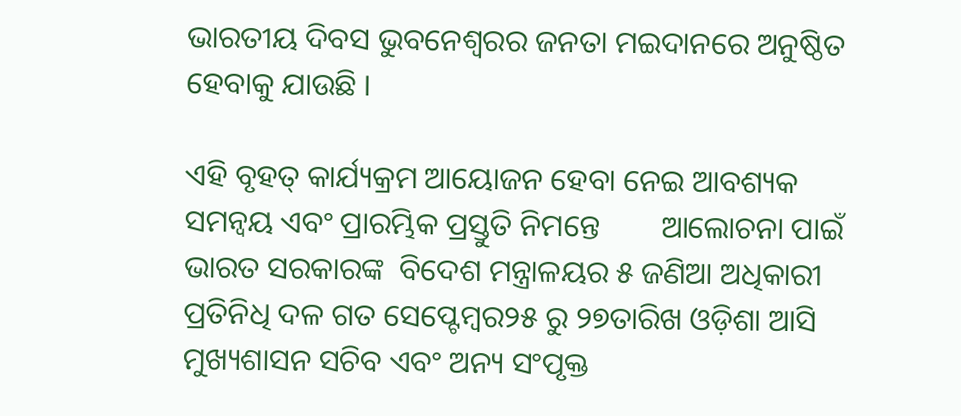ଭାରତୀୟ ଦିବସ ଭୁବନେଶ୍ୱରର ଜନତା ମଇଦାନରେ ଅନୁଷ୍ଠିତ ହେବାକୁ ଯାଉଛି ।

ଏହି ବୃହତ୍ କାର୍ଯ୍ୟକ୍ରମ ଆୟୋଜନ ହେବା ନେଇ ଆବଶ୍ୟକ ସମନ୍ଵୟ ଏବଂ ପ୍ରାରମ୍ଭିକ ପ୍ରସ୍ତୁତି ନିମନ୍ତେ        ଆଲୋଚନା ପାଇଁ ଭାରତ ସରକାରଙ୍କ  ବିଦେଶ ମନ୍ତ୍ରାଳୟର ୫ ଜଣିଆ ଅଧିକାରୀ ପ୍ରତିନିଧି ଦଳ ଗତ ସେପ୍ଟେମ୍ବର୨୫ ରୁ ୨୭ତାରିଖ ଓଡ଼ିଶା ଆସି ମୁଖ୍ୟଶାସନ ସଚିବ ଏବଂ ଅନ୍ୟ ସଂପୃକ୍ତ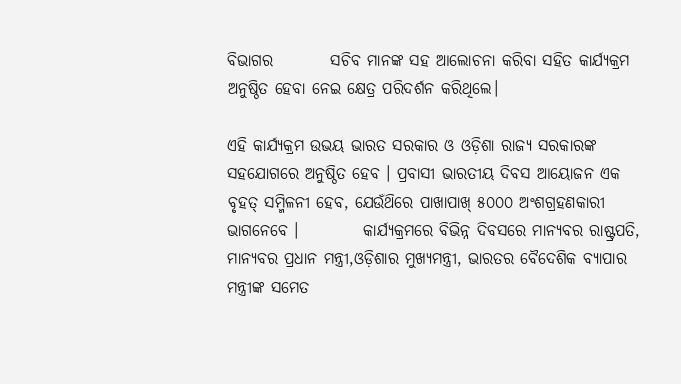ବିଭାଗର         ସଚିବ ମାନଙ୍କ ସହ ଆଲୋଚନା କରିବା ସହିତ କାର୍ଯ୍ୟକ୍ରମ ଅନୁଷ୍ଠିତ ହେବା ନେଇ କ୍ଷେତ୍ର ପରିଦର୍ଶନ କରିଥିଲେ।

ଏହି କାର୍ଯ୍ୟକ୍ରମ ଉଭୟ ଭାରତ ସରକାର ଓ ଓଡ଼ିଶା ରାଜ୍ୟ ସରକାରଙ୍କ ସହଯୋଗରେ ଅନୁଷ୍ଠିତ ହେବ । ପ୍ରବାସୀ ଭାରତୀୟ ଦିବସ ଆୟୋଜନ ଏକ ବୃହତ୍ ସମ୍ମିଳନୀ ହେବ, ଯେଉଁଥ‌ିରେ ପାଖାପାଖ୍ ୫୦୦୦ ଅଂଶଗ୍ରହଣକାରୀ ଭାଗନେବେ ।          କାର୍ଯ୍ୟକ୍ରମରେ ବିଭିନ୍ନ ଦିବସରେ ମାନ୍ୟବର ରାଷ୍ଟ୍ରପତି, ମାନ୍ୟବର ପ୍ରଧାନ ମନ୍ତ୍ରୀ,ଓଡ଼ିଶାର ମୁଖ୍ୟମନ୍ତ୍ରୀ, ଭାରତର ବୈଦେଶିକ ବ୍ୟାପାର ମନ୍ତ୍ରୀଙ୍କ ସମେତ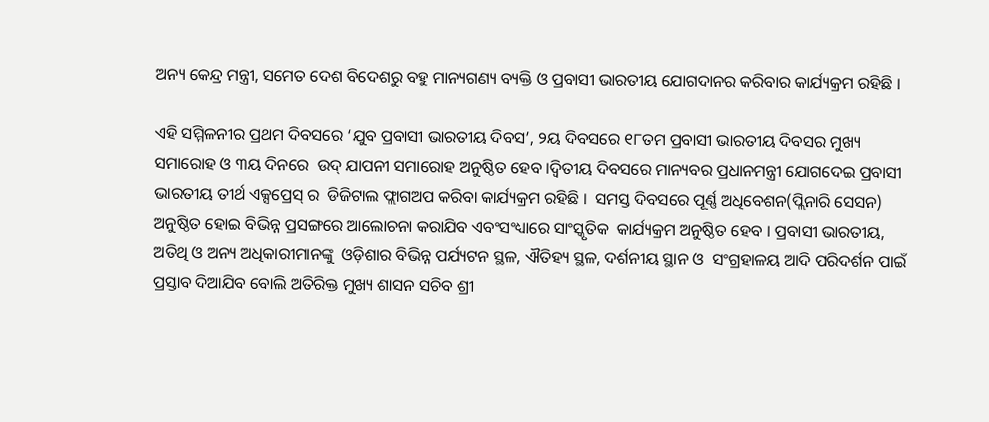ଅନ୍ୟ କେନ୍ଦ୍ର ମନ୍ତ୍ରୀ, ସମେତ ଦେଶ ବିଦେଶରୁ ବହୁ ମାନ୍ୟଗଣ୍ୟ ବ୍ୟକ୍ତି ଓ ପ୍ରବାସୀ ଭାରତୀୟ ଯୋଗଦାନର କରିବାର କାର୍ଯ୍ୟକ୍ରମ ରହିଛି ।

ଏହି ସମ୍ମିଳନୀର ପ୍ରଥମ ଦିବସରେ ‘ଯୁବ ପ୍ରବାସୀ ଭାରତୀୟ ଦିବସ’, ୨ୟ ଦିବସରେ ୧୮ତମ ପ୍ରବାସୀ ଭାରତୀୟ ଦିବସର ମୁଖ୍ୟ  ସମାରୋହ ଓ ୩ୟ ଦିନରେ  ଉଦ୍ ଯାପନୀ ସମାରୋହ ଅନୁଷ୍ଠିତ ହେବ ।ଦ୍ୱିତୀୟ ଦିବସରେ ମାନ୍ୟବର ପ୍ରଧାନମନ୍ତ୍ରୀ ଯୋଗଦେଇ ପ୍ରବାସୀ ଭାରତୀୟ ତୀର୍ଥ ଏକ୍ସପ୍ରେସ୍ ର  ଡିଜିଟାଲ ଫ୍ଲାଗଅପ କରିବା କାର୍ଯ୍ୟକ୍ରମ ରହିଛି ।  ସମସ୍ତ ଦିବସରେ ପୂର୍ଣ୍ଣ ଅଧିବେଶନ(ପ୍ଲିନାରି ସେସନ) ଅନୁଷ୍ଠିତ ହୋଇ ବିଭିନ୍ନ ପ୍ରସଙ୍ଗରେ ଆଲୋଚନା କରାଯିବ ଏବଂସଂଧ୍ୟାରେ ସାଂସ୍କୃତିକ  କାର୍ଯ୍ୟକ୍ରମ ଅନୁଷ୍ଠିତ ହେବ । ପ୍ରବାସୀ ଭାରତୀୟ, ଅତିଥି ଓ ଅନ୍ୟ ଅଧିକାରୀମାନଙ୍କୁ  ଓଡ଼ିଶାର ବିଭିନ୍ନ ପର୍ଯ୍ୟଟନ ସ୍ଥଳ, ଐତିହ୍ୟ ସ୍ଥଳ, ଦର୍ଶନୀୟ ସ୍ଥାନ ଓ  ସଂଗ୍ରହାଳୟ ଆଦି ପରିଦର୍ଶନ ପାଇଁ ପ୍ରସ୍ତାବ ଦିଆଯିବ ବୋଲି ଅତିରିକ୍ତ ମୁଖ୍ୟ ଶାସନ ସଚିବ ଶ୍ରୀ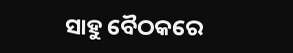ସାହୁ ବୈଠକରେ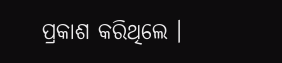ପ୍ରକାଶ କରିଥିଲେ ।